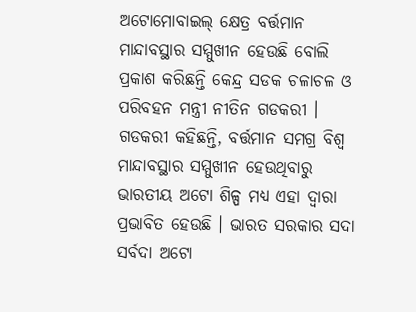ଅଟୋମୋବାଇଲ୍ କ୍ଷେତ୍ର ବର୍ତ୍ତମାନ ମାନ୍ଦାବସ୍ଥାର ସମ୍ମୁଖୀନ ହେଉଛି ବୋଲି ପ୍ରକାଶ କରିଛନ୍ତି କେନ୍ଦ୍ର ସଡକ ଚଳାଚଳ ଓ ପରିବହନ ମନ୍ତ୍ରୀ ନୀତିନ ଗଡକରୀ । ଗଡକରୀ କହିଛନ୍ତି, ବର୍ତ୍ତମାନ ସମଗ୍ର ବିଶ୍ବ ମାନ୍ଦାବସ୍ଥାର ସମ୍ମୁଖୀନ ହେଉଥିବାରୁ ଭାରତୀୟ ଅଟୋ ଶିଳ୍ପ ମଧ୍ୟ ଏହା ଦ୍ବାରା ପ୍ରଭାବିତ ହେଉଛି । ଭାରତ ସରକାର ସଦା ସର୍ବଦା ଅଟୋ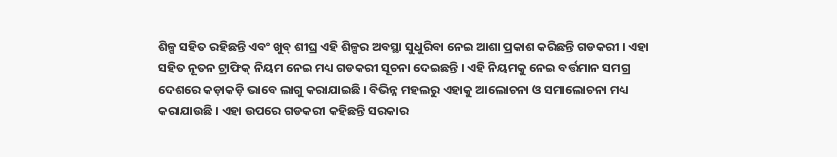ଶିଳ୍ପ ସହିତ ରହିଛନ୍ତି ଏବଂ ଖୁବ୍ ଶୀଘ୍ର ଏହି ଶିଳ୍ପର ଅବସ୍ଥା ସୁଧୁରିବା ନେଇ ଆଶା ପ୍ରକାଶ କରିଛନ୍ତି ଗଡକରୀ । ଏହା ସହିତ ନୂତନ ଟ୍ରାଫିକ୍ ନିୟମ ନେଇ ମଧ୍ୟ ଗଡକରୀ ସୂଚନା ଦେଇଛନ୍ତି । ଏହି ନିୟମକୁ ନେଇ ବର୍ତ୍ତମାନ ସମଗ୍ର ଦେଶରେ କଡ଼ାକଡ଼ି ଭାବେ ଲାଗୁ କରାଯାଇଛି । ବିଭିନ୍ନ ମହଲରୁ ଏହାକୁ ଆଲୋଚନା ଓ ସମାଲୋଚନା ମଧ୍ୟ କରାଯାଉଛି । ଏହା ଉପରେ ଗଡକରୀ କହିଛନ୍ତି ସରକାର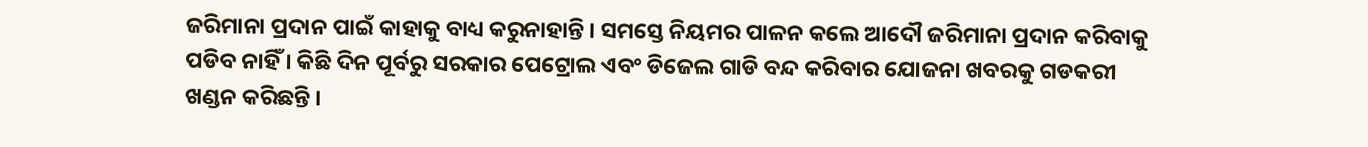ଜରିମାନା ପ୍ରଦାନ ପାଇଁ କାହାକୁ ବାଧ୍ୟ କରୁନାହାନ୍ତି । ସମସ୍ତେ ନିୟମର ପାଳନ କଲେ ଆଦୌ ଜରିମାନା ପ୍ରଦାନ କରିବାକୁ ପଡିବ ନାହିଁ । କିଛି ଦିନ ପୂର୍ବରୁ ସରକାର ପେଟ୍ରୋଲ ଏବଂ ଡିଜେଲ ଗାଡି ବନ୍ଦ କରିବାର ଯୋଜନା ଖବରକୁ ଗଡକରୀ ଖଣ୍ଡନ କରିଛନ୍ତି ।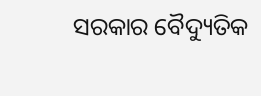ସରକାର ବୈଦ୍ୟୁତିକ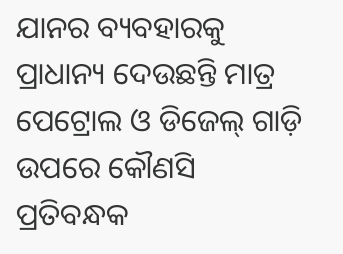ଯାନର ବ୍ୟବହାରକୁ ପ୍ରାଧାନ୍ୟ ଦେଉଛନ୍ତି ମାତ୍ର ପେଟ୍ରୋଲ ଓ ଡିଜେଲ୍ ଗାଡ଼ି ଉପରେ କୌଣସି ପ୍ରତିବନ୍ଧକ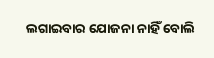ଲଗାଇବାର ଯୋଜନା ନାହିଁ ବୋଲି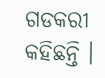ଗଡକରୀ କହିଛନ୍ତି ।